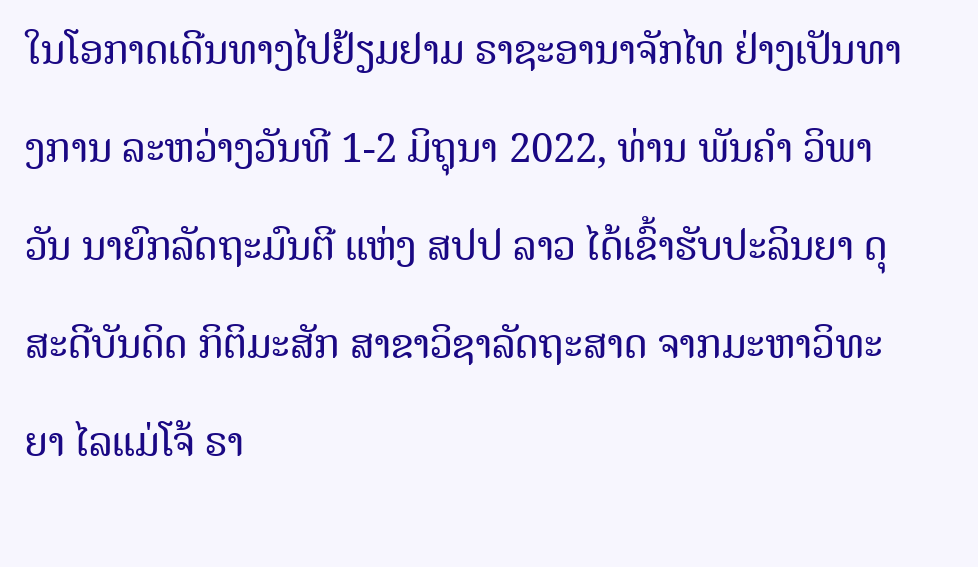ໃນໂອກາດເດີນທາງໄປຢ້ຽມຢາມ ຣາຊະອານາຈັກໄທ ຢ່າງເປັນທາງການ ລະຫວ່າງວັນທີ 1-2 ມິຖຸນາ 2022, ທ່ານ ພັນຄຳ ວິພາວັນ ນາຍົກລັດຖະມົນຕີ ແຫ່ງ ສປປ ລາວ ໄດ້ເຂົ້າຮັບປະລິນຍາ ດຸສະດີບັນດິດ ກິຕິມະສັກ ສາຂາວິຊາລັດຖະສາດ ຈາກມະຫາວິທະຍາ ໄລແມ່ໂຈ້ ຣາ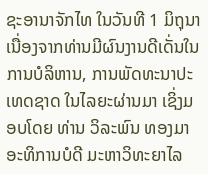ຊະອານາຈັກໄທ ໃນວັນທີ 1 ມິຖຸນາ ເນື່ອງຈາກທ່ານມີຜົນງານດີເດັ່ນໃນການບໍລິຫານ, ການພັດທະນາປະເທດຊາດ ໃນໄລຍະຜ່ານມາ ເຊິ່ງມອບໂດຍ ທ່ານ ວິລະພົນ ທອງມາ ອະທິການບໍດີ ມະຫາວິທະຍາໄລ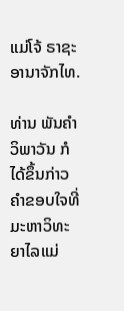ແມ່ໂຈ້ ຣາຊະອານາຈັກໄທ.

ທ່ານ ພັນຄໍາ ວິພາວັນ ກໍໄດ້ຂຶ້ນກ່າວຄໍາຂອບໃຈທີ່ມະຫາວິທະຍາໄລແມ່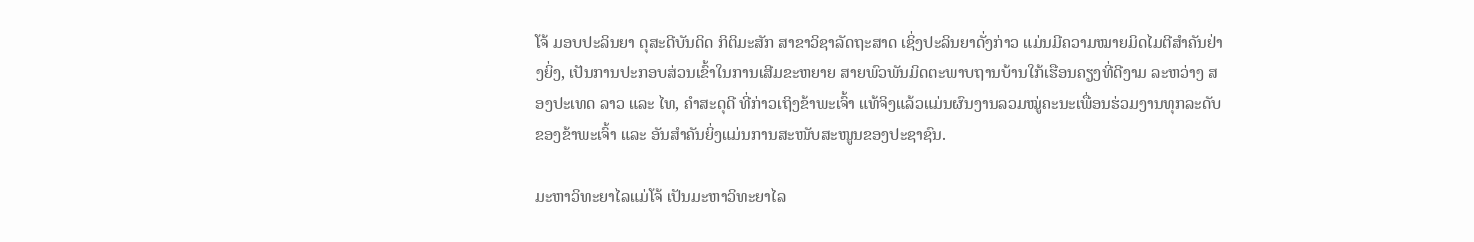ໂຈ້ ມອບປະລິນຍາ ດຸສະດີບັນດິດ ກິຕິມະສັກ ສາຂາວິຊາລັດຖະສາດ ເຊິ່ງປະລິນຍາດັ່ງກ່າວ ແມ່ນມີຄວາມໝາຍມິດໄມຕີສໍາຄັນຢ່າງຍິ່ງ, ເປັນການປະກອບສ່ວນເຂົ້າໃນການເສີມຂະຫຍາຍ ສາຍພົວພັນມິດຕະພາບຖານບ້ານໃກ້ເຮືອນຄຽງທີ່ດີງາມ ລະຫວ່າງ ສອງປະເທດ ລາວ ແລະ ໄທ, ຄຳສະດຸດີ ທີ່ກ່າວເຖິງຂ້າພະເຈົ້າ ແທ້ຈິງແລ້ວແມ່ນຜົນງານລວມໝູ່ຄະນະເພື່ອນຮ່ວມງານທຸກລະດັບຂອງຂ້າພະເຈົ້າ ແລະ ອັນສຳຄັນຍິ່ງແມ່ນການສະໜັບສະໜູນຂອງປະຊາຊົນ.

ມະຫາວິທະຍາໄລແມ່ໂຈ້ ເປັນມະຫາວິທະຍາໄລ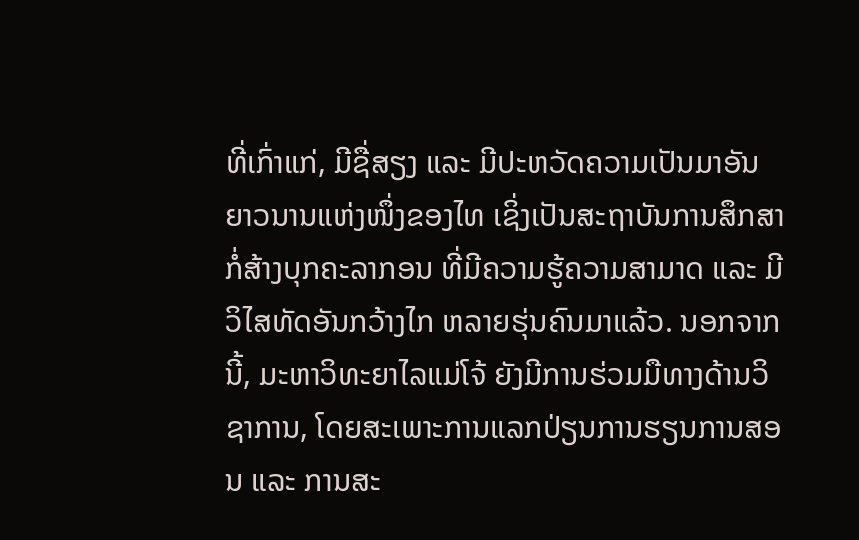ທີ່ເກົ່າແກ່, ມີຊື່ສຽງ ແລະ ມີປະຫວັດຄວາມເປັນມາອັນຍາວນານແຫ່ງໜຶ່ງຂອງໄທ ເຊິ່ງເປັນສະຖາບັນການສຶກສາກໍ່ສ້າງບຸກຄະລາກອນ ທີ່ມີຄວາມຮູ້ຄວາມສາມາດ ແລະ ມີວິໄສທັດອັນກວ້າງໄກ ຫລາຍຮຸ່ນຄົນມາແລ້ວ. ນອກຈາກນີ້, ມະຫາວິທະຍາໄລແມ່ໂຈ້ ຍັງມີການຮ່ວມມືທາງດ້ານວິຊາການ, ໂດຍສະເພາະການແລກປ່ຽນການຮຽນການສອນ ແລະ ການສະ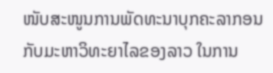ໜັບສະໜູນການພັດທະນາບຸກຄະລາກອນ ກັບມະຫາວິທະຍາໄລຂອງລາວ ໃນການ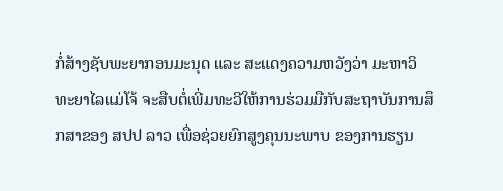ກໍ່ສ້າງຊັບພະຍາກອນມະນຸດ ແລະ ສະແດງຄວາມຫວັງວ່າ ມະຫາວິທະຍາໄລແມ່ໂຈ້ ຈະສືບຕໍ່ເພີ່ມທະວີໃຫ້ການຮ່ວມມືກັບສະຖາບັນການສຶກສາຂອງ ສປປ ລາວ ເພື່ອຊ່ວຍຍົກສູງຄຸນນະພາບ ຂອງການຮຽນ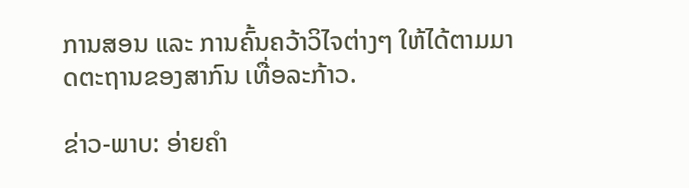ການສອນ ແລະ ການຄົ້ນຄວ້າວິໄຈຕ່າງໆ ໃຫ້ໄດ້ຕາມມາດຕະຖານຂອງສາກົນ ເທື່ອລະກ້າວ.

ຂ່າວ-ພາບ: ອ່າຍຄຳ